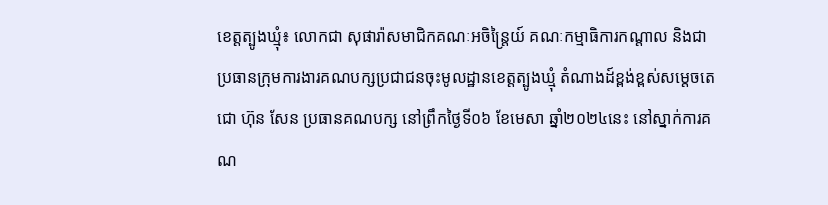ខេត្តត្បូងឃ្មុំ៖ លោកជា សុផារ៉ាសមាជិកគណៈអចិន្ត្រៃយ៍ គណៈកម្មាធិការកណ្តាល និងជាប្រធានក្រុមការងារគណបក្សប្រជាជនចុះមូលដ្ឋានខេត្តត្បូងឃ្មុំ តំណាងដ៍ខ្ពង់ខ្ពស់សម្តេចតេជោ ហ៊ុន សែន ប្រធានគណបក្ស នៅព្រឹកថ្ងៃទី០៦ ខែមេសា ឆ្នាំ២០២៤នេះ នៅស្នាក់ការគណ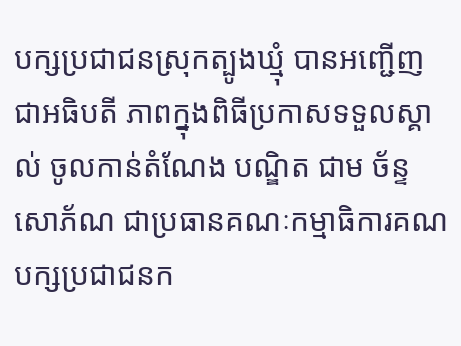បក្សប្រជាជនស្រុកត្បូងឃ្មុំ បានអញ្ជើញជាអធិបតី ភាពក្នុងពិធីប្រកាសទទួលស្គាល់ ចូលកាន់តំណែង បណ្ឌិត ជាម ច័ន្ទសោភ័ណ ជាប្រធានគណៈកម្មាធិការគណបក្សប្រជាជនក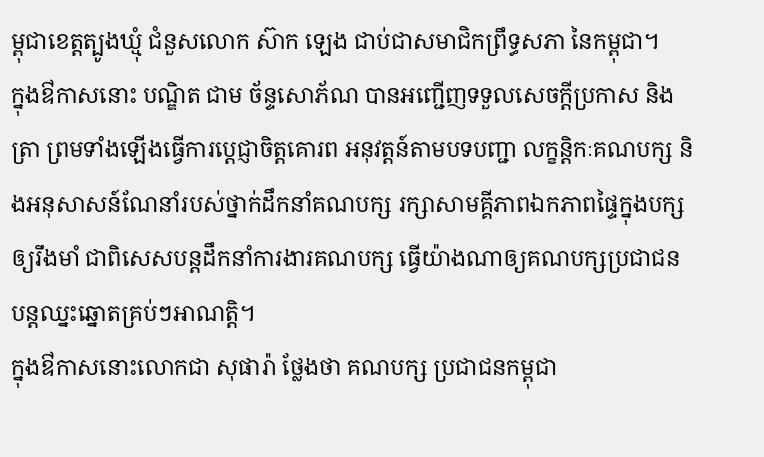ម្ពុជាខេត្តត្បូងឃ្មុំ ជំនួសលោក ស៊ាក ឡេង ជាប់ជាសមាជិកព្រឹទ្ធសភា នៃកម្ពុជា។
ក្នុងឳកាសនោះ បណ្ឌិត ជាម ច័ន្ទសោភ័ណ បានអញ្ជើញទទួលសេចក្តីប្រកាស និងត្រា ព្រមទាំងឡើងធ្វើការប្តេជ្ញាចិត្តគោរព អនុវត្តន៍តាមបទបញ្ជា លក្ខន្តិកៈគណបក្ស និងអនុសាសន៍ណែនាំរបស់ថ្នាក់ដឹកនាំគណបក្ស រក្សាសាមគ្គីភាពឯកភាពផ្ទៃក្នុងបក្សឲ្យរឹងមាំ ជាពិសេសបន្តដឹកនាំការងារគណបក្ស ធ្វើយ៉ាងណាឲ្យគណបក្សប្រជាជន បន្តឈ្នះឆ្នោតគ្រប់ៗអាណត្តិ។
ក្នុងឳកាសនោះលោកជា សុផារ៉ា ថ្លែងថា គណបក្ស ប្រជាជនកម្ពុជា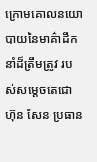ក្រោមគោលនយោបាយនៃមាគ៌ាដឹកនាំដ៏ត្រឹមត្រូវ របស់សម្តេចតេជោ ហ៊ុន សែន ប្រធាន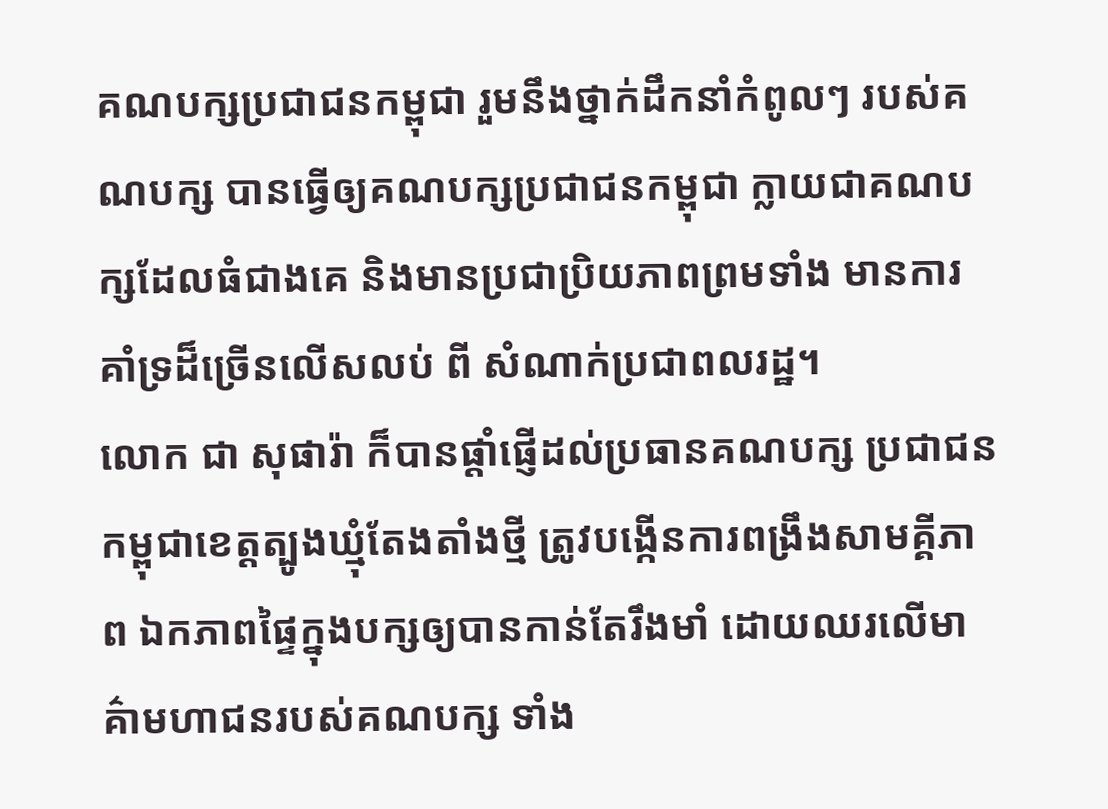គណបក្សប្រជាជនកម្ពុជា រួមនឹងថ្នាក់ដឹកនាំកំពូលៗ របស់គណបក្ស បានធ្វើឲ្យគណបក្សប្រជាជនកម្ពុជា ក្លាយជាគណបក្សដែលធំជាងគេ និងមានប្រជាប្រិយភាពព្រមទាំង មានការគាំទ្រដ៏ច្រើនលើសលប់ ពី សំណាក់ប្រជាពលរដ្ឋ។
លោក ជា សុផារ៉ា ក៏បានផ្តាំផ្ញើដល់ប្រធានគណបក្ស ប្រជាជនកម្ពុជាខេត្តត្បូងឃ្មុំតែងតាំងថ្មី ត្រូវបង្កើនការពង្រឹងសាមគ្គីភាព ឯកភាពផ្ទៃក្នុងបក្សឲ្យបានកាន់តែរឹងមាំ ដោយឈរលើមាគ៌ាមហាជនរបស់គណបក្ស ទាំង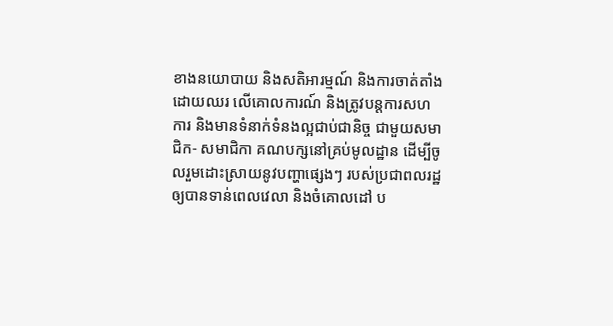ខាងនយោបាយ និងសតិអារម្មណ៍ និងការចាត់តាំងដោយឈរ លើគោលការណ៍ និងត្រូវបន្តការសហការ និងមានទំនាក់ទំនងល្អជាប់ជានិច្ច ជាមួយសមាជិក- សមាជិកា គណបក្សនៅគ្រប់មូលដ្ឋាន ដើម្បីចូលរួមដោះស្រាយនូវបញ្ហាផ្សេងៗ របស់ប្រជាពលរដ្ឋ ឲ្យបានទាន់ពេលវេលា និងចំគោលដៅ ប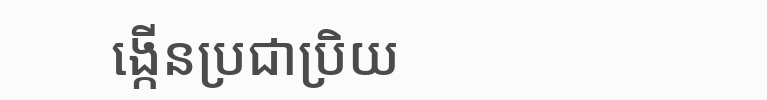ង្កើនប្រជាប្រិយ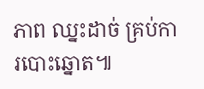ភាព ឈ្នះដាច់ គ្រប់ការបោះឆ្នោត៕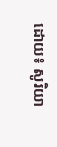ដោយ៖ សូរិយា